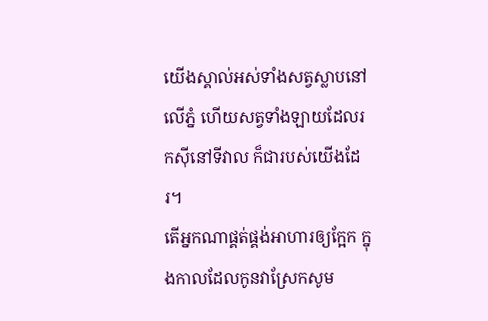យើងស្គាល់អស់ទាំងសត្វស្លាបនៅលើភ្នំ ហើយសត្វទាំងឡាយដែលរកស៊ីនៅទីវាល ក៏ជារបស់យើងដែរ។
តើអ្នកណាផ្គត់ផ្គង់អាហារឲ្យក្អែក ក្នុងកាលដែលកូនវាស្រែកសូម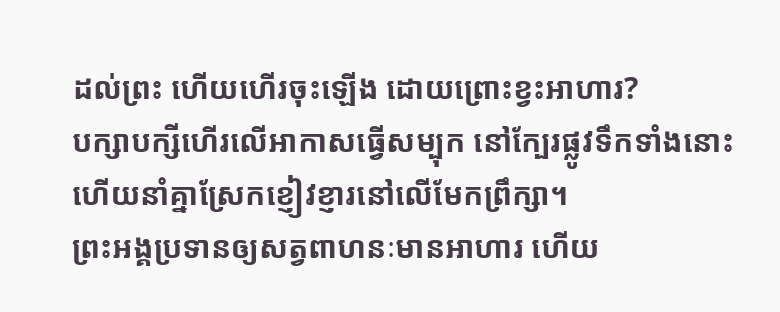ដល់ព្រះ ហើយហើរចុះឡើង ដោយព្រោះខ្វះអាហារ?
បក្សាបក្សីហើរលើអាកាសធ្វើសម្បុក នៅក្បែរផ្លូវទឹកទាំងនោះ ហើយនាំគ្នាស្រែកខ្ញៀវខ្ញារនៅលើមែកព្រឹក្សា។
ព្រះអង្គប្រទានឲ្យសត្វពាហនៈមានអាហារ ហើយ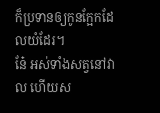ក៏ប្រទានឲ្យកូនក្អែកដែលយំដែរ។
នែ៎ អស់ទាំងសត្វនៅវាល ហើយស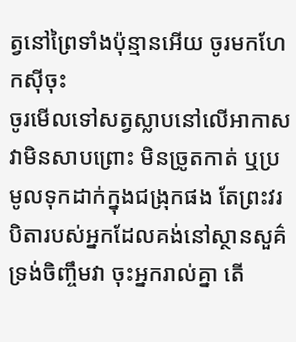ត្វនៅព្រៃទាំងប៉ុន្មានអើយ ចូរមកហែកស៊ីចុះ
ចូរមើលទៅសត្វស្លាបនៅលើអាកាស វាមិនសាបព្រោះ មិនច្រូតកាត់ ឬប្រមូលទុកដាក់ក្នុងជង្រុកផង តែព្រះវរបិតារបស់អ្នកដែលគង់នៅស្ថានសួគ៌ ទ្រង់ចិញ្ចឹមវា ចុះអ្នករាល់គ្នា តើ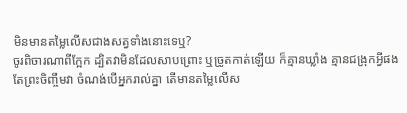មិនមានតម្លៃលើសជាងសត្វទាំងនោះទេឬ?
ចូរពិចារណាពីក្អែក ដ្បិតវាមិនដែលសាបព្រោះ ឬច្រូតកាត់ឡើយ ក៏គ្មានឃ្លាំង គ្មានជង្រុកអ្វីផង តែព្រះចិញ្ចឹមវា ចំណង់បើអ្នករាល់គ្នា តើមានតម្លៃលើស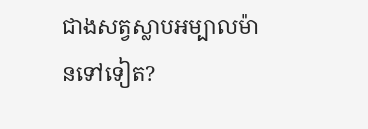ជាងសត្វស្លាបអម្បាលម៉ានទៅទៀត?